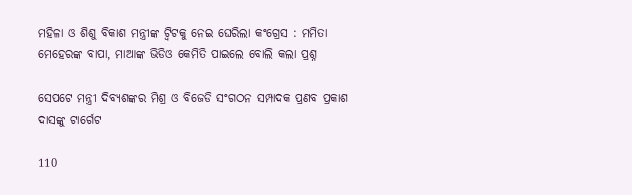ମହିଳା ଓ ଶିଶୁ ବିକାଶ ମନ୍ତ୍ରୀଙ୍କ ଟ୍ୱିଟକୁ ନେଇ ଘେରିଲା କଂଗ୍ରେସ : ମମିତା ମେହେରଙ୍କ ବାପା, ମାଆଙ୍କ ଭିଡିଓ କେମିତି ପାଇଲେ ବୋଲି କଲା ପ୍ରଶ୍ନ

ସେପଟେ ମନ୍ତ୍ରୀ ଦିବ୍ୟଶଙ୍କର ମିଶ୍ର ଓ ବିଜେଡି ସଂଗଠନ ସମ୍ପାଦକ ପ୍ରଣବ ପ୍ରକାଶ ଦାସଙ୍କୁ ଟାର୍ଗେଟ

110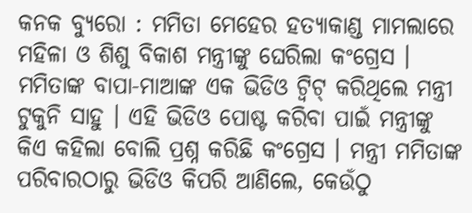କନକ ବ୍ୟୁରୋ : ମମିତା ମେହେର ହତ୍ୟାକାଣ୍ଡ ମାମଲାରେ ମହିଳା ଓ ଶିଶୁ ବିକାଶ ମନ୍ତ୍ରୀଙ୍କୁ ଘେରିଲା କଂଗ୍ରେସ । ମମିତାଙ୍କ ବାପା-ମାଆଙ୍କ ଏକ ଭିଡିଓ ଟ୍ୱିଟ୍ କରିଥିଲେ ମନ୍ତ୍ରୀ ଟୁକୁନି ସାହୁ । ଏହି ଭିଡିଓ ପୋଷ୍ଟ କରିବା ପାଇଁ ମନ୍ତ୍ରୀଙ୍କୁ କିଏ କହିଲା ବୋଲି ପ୍ରଶ୍ନ କରିଛି କଂଗ୍ରେସ । ମନ୍ତ୍ରୀ ମମିତାଙ୍କ ପରିବାରଠାରୁ ଭିଡିଓ କିପରି ଆଣିଲେ, କେଉଁଠୁ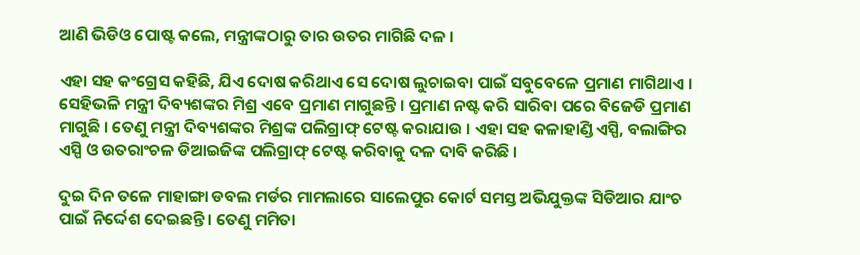ଆଣି ଭିଡିଓ ପୋଷ୍ଟ କଲେ, ମନ୍ତ୍ରୀଙ୍କଠାରୁ ତାର ଉତର ମାଗିଛି ଦଳ ।

ଏହା ସହ କଂଗ୍ରେସ କହିଛି, ଯିଏ ଦୋଷ କରିଥାଏ ସେ ଦୋଷ ଲୁଚାଇବା ପାଇଁ ସବୁବେଳେ ପ୍ରମାଣ ମାଗିଥାଏ । ସେହିଭଳି ମନ୍ତ୍ରୀ ଦିବ୍ୟଶଙ୍କର ମିଶ୍ର ଏବେ ପ୍ରମାଣ ମାଗୁଛନ୍ତି । ପ୍ରମାଣ ନଷ୍ଟ କରି ସାରିବା ପରେ ବିଜେଡି ପ୍ରମାଣ ମାଗୁଛି । ତେଣୁ ମନ୍ତ୍ରୀ ଦିବ୍ୟଶଙ୍କର ମିଶ୍ରଙ୍କ ପଲିଗ୍ରାଫ୍ ଟେଷ୍ଟ କରାଯାଉ । ଏହା ସହ କଳାହାଣ୍ଡି ଏସ୍ପି, ବଲାଙ୍ଗିର ଏସ୍ପି ଓ ଉତରାଂଚଳ ଡିଆଇଜିଙ୍କ ପଲିଗ୍ରାଫ୍ ଟେଷ୍ଟ କରିବାକୁ ଦଳ ଦାବି କରିଛି ।

ଦୁଇ ଦିନ ତଳେ ମାହାଙ୍ଗା ଡବଲ ମର୍ଡର ମାମଲାରେ ସାଲେପୁର କୋର୍ଟ ସମସ୍ତ ଅଭିଯୁକ୍ତଙ୍କ ସିଡିଆର ଯାଂଚ ପାଇଁ ନିର୍ଦ୍ଦେଶ ଦେଇଛନ୍ତି । ତେଣୁ ମମିତା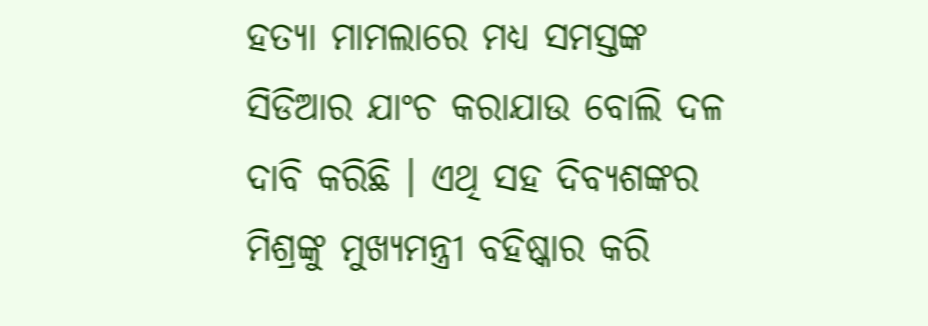ହତ୍ୟା ମାମଲାରେ ମଧ୍ୟ ସମସ୍ତଙ୍କ ସିଡିଆର ଯାଂଚ କରାଯାଉ ବୋଲି ଦଳ ଦାବି କରିଛି । ଏଥି ସହ ଦିବ୍ୟଶଙ୍କର ମିଶ୍ରଙ୍କୁ ମୁଖ୍ୟମନ୍ତ୍ରୀ ବହିଷ୍କାର କରି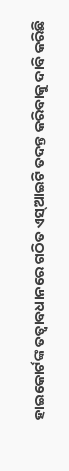ହାଇକୋର୍ଟଙ୍କ ତତ୍ୱାବଧାନରେ ଗଠିତ ଏସ୍ଆଇଟି ତଦନ୍ତ କରିବାକୁ ଦାବି କରିଛି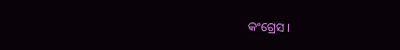କଂଗ୍ରେସ ।